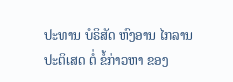ປະທານ ບໍຣິສັດ ຫົງອານ ໄກລານ ປະຕິເສດ ຕໍ່ ຂໍ້ກ່າວຫາ ຂອງ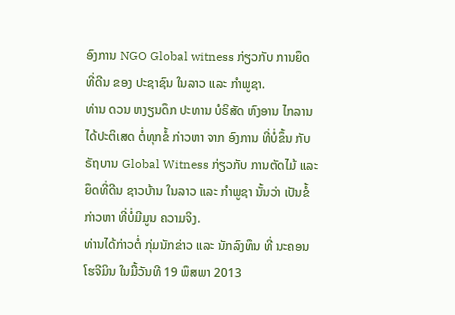ອົງການ NGO Global witness ກ່ຽວກັບ ການຍຶດ ທີ່ດີນ ຂອງ ປະຊາຊົນ ໃນລາວ ແລະ ກຳພູຊາ.
ທ່ານ ດວນ ຫງຽນດຶກ ປະທານ ບໍຣິສັດ ຫົງອານ ໄກລານ ໄດ້ປະຕິເສດ ຕໍ່ທຸກຂໍ້ ກ່າວຫາ ຈາກ ອົງການ ທີ່ບໍ່ຂຶ້ນ ກັບ ຣັຖບານ Global Witness ກ່ຽວກັບ ການຕັດໄມ້ ແລະ ຍຶດທີ່ດີນ ຊາວບ້ານ ໃນລາວ ແລະ ກຳພູຊາ ນັ້ນວ່າ ເປັນຂໍ້ກ່າວຫາ ທີ່ບໍ່ມີມູນ ຄວາມຈິງ.
ທ່ານໄດ້ກ່າວຕໍ່ ກຸ່ມນັກຂ່າວ ແລະ ນັກລົງທຶນ ທີ່ ນະຄອນ ໂຮຈີມິນ ໃນມື້ວັນທີ 19 ພຶສພາ 2013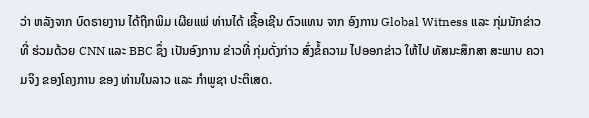ວ່າ ຫລັງຈາກ ບົດຣາຍງານ ໄດ້ຖືກພິມ ເຜີຍແພ່ ທ່ານໄດ້ ເຊື້ອເຊີນ ຕົວແທນ ຈາກ ອົງການ Global Witness ແລະ ກຸ່ມນັກຂ່າວ ທີ່ ຮ່ວມດ້ວຍ CNN ແລະ BBC ຊຶ່ງ ເປັນອົງການ ຂ່າວທີ່ ກຸ່ມດັ່ງກ່າວ ສົ່ງຂໍ້ຄວາມ ໄປອອກຂ່າວ ໃຫ້ໄປ ທັສນະສຶກສາ ສະພາບ ຄວາມຈິງ ຂອງໂຄງການ ຂອງ ທ່ານໃນລາວ ແລະ ກຳພູຊາ ປະຕິເສດ.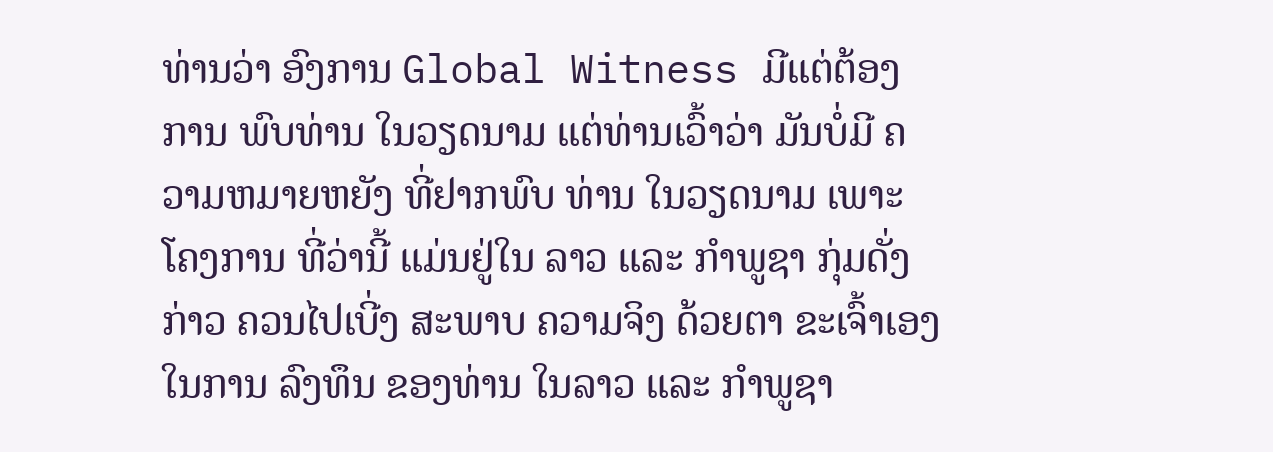ທ່ານວ່າ ອົງການ Global Witness ມີແຕ່ຕ້ອງການ ພົບທ່ານ ໃນວຽດນາມ ແຕ່ທ່ານເວົ້າວ່າ ມັນບໍ່ມີ ຄວາມຫມາຍຫຍັງ ທີ່ຢາກພົບ ທ່ານ ໃນວຽດນາມ ເພາະໂຄງການ ທີ່ວ່ານີ້ ແມ່ນຢູ່ໃນ ລາວ ແລະ ກຳພູຊາ ກຸ່ມດັ່ງກ່າວ ຄວນໄປເບີ່ງ ສະພາບ ຄວາມຈິງ ດ້ວຍຕາ ຂະເຈົ້າເອງ ໃນການ ລົງທຶນ ຂອງທ່ານ ໃນລາວ ແລະ ກຳພູຊາ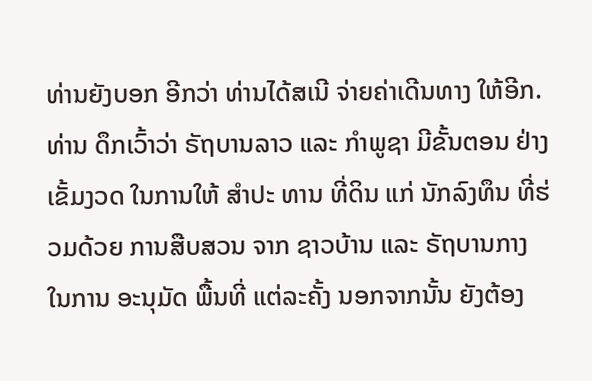ທ່ານຍັງບອກ ອີກວ່າ ທ່ານໄດ້ສເນີ ຈ່າຍຄ່າເດີນທາງ ໃຫ້ອີກ.
ທ່ານ ດຶກເວົ້າວ່າ ຣັຖບານລາວ ແລະ ກຳພູຊາ ມີຂັ້ນຕອນ ຢ່າງເຂັ້ມງວດ ໃນການໃຫ້ ສຳປະ ທານ ທີ່ດິນ ແກ່ ນັກລົງທຶນ ທີ່ຮ່ວມດ້ວຍ ການສືບສວນ ຈາກ ຊາວບ້ານ ແລະ ຣັຖບານກາງ ໃນການ ອະນຸມັດ ພື້ນທີ່ ແຕ່ລະຄັ້ງ ນອກຈາກນັ້ນ ຍັງຕ້ອງ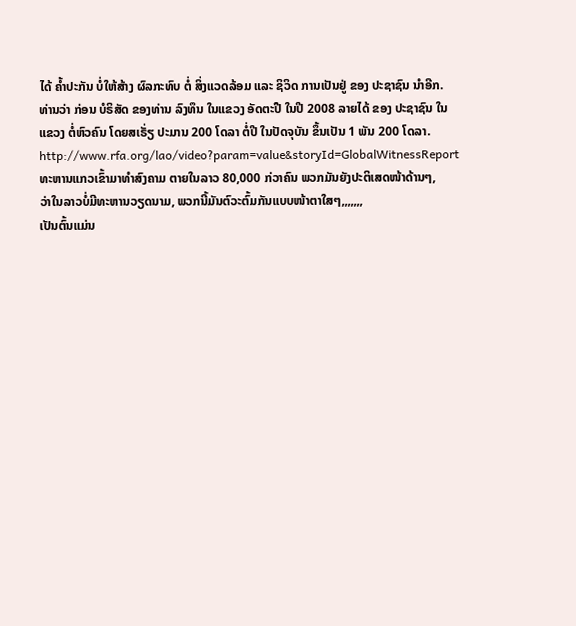ໄດ້ ຄ້ຳປະກັນ ບໍ່ໃຫ້ສ້າງ ຜົລກະທົບ ຕໍ່ ສິ່ງແວດລ້ອມ ແລະ ຊິວິດ ການເປັນຢູ່ ຂອງ ປະຊາຊົນ ນຳອີກ.
ທ່ານວ່າ ກ່ອນ ບໍຣິສັດ ຂອງທ່ານ ລົງທຶນ ໃນແຂວງ ອັດຕະປື ໃນປີ 2008 ລາຍໄດ້ ຂອງ ປະຊາຊົນ ໃນແຂວງ ຕໍ່ຫົວຄົນ ໂດຍສເຣັ່ຽ ປະມານ 200 ໂດລາ ຕໍ່ປີ ໃນປັດຈຸບັນ ຂຶ້ນເປັນ 1 ພັນ 200 ໂດລາ.
http://www.rfa.org/lao/video?param=value&storyId=GlobalWitnessReport
ທະຫານແກວເຂົ້າມາທຳສົງຄາມ ຕາຍໃນລາວ 80,000 ກ່ວາຄົນ ພວກມັນຍັງປະຕິເສດໜ້າດ້ານໆ,
ວ່າໃນລາວບໍ່ມີທະຫານວຽດນາມ, ພວກນີ້ມັນຕົວະຕົ້ມກັນແບບໜ້າຕາໃສໆ,,,,,,,
ເປັນຕົ້ນແມ່ນ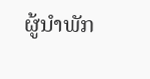ຜູ້ນຳພັກ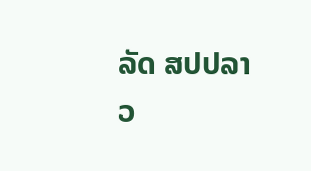ລັດ ສປປລາວ